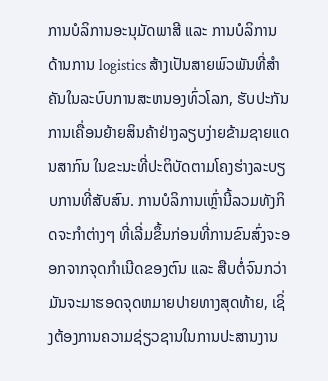ການບໍລິການອະນຸມັດພາສີ ແລະ ການບໍລິການດ້ານການ logistics ສ້າງເປັນສາຍພົວພັນທີ່ສໍາຄັນໃນລະບົບການສະຫນອງທົ່ວໂລກ, ຮັບປະກັນການເຄື່ອນຍ້າຍສິນຄ້າຢ່າງລຽບງ່າຍຂ້າມຊາຍແດນສາກົນ ໃນຂະນະທີ່ປະຕິບັດຕາມໂຄງຮ່າງລະບຽບການທີ່ສັບສົນ. ການບໍລິການເຫຼົ່ານີ້ລວມທັງກິດຈະກໍາຕ່າງໆ ທີ່ເລີ່ມຂຶ້ນກ່ອນທີ່ການຂົນສົ່ງຈະອອກຈາກຈຸດກໍາເນີດຂອງຕົນ ແລະ ສືບຕໍ່ຈົນກວ່າມັນຈະມາຮອດຈຸດຫມາຍປາຍທາງສຸດທ້າຍ, ເຊິ່ງຕ້ອງການຄວາມຊ່ຽວຊານໃນການປະສານງານ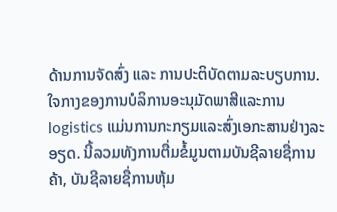ດ້ານການຈັດສົ່ງ ແລະ ການປະຕິບັດຕາມລະບຽບການ. ໃຈກາງຂອງການບໍລິການອະນຸມັດພາສີແລະການ logistics ແມ່ນການກະກຽມແລະສົ່ງເອກະສານຢ່າງລະອຽດ. ນີ້ລວມທັງການຕື່ມຂໍ້ມູນຕາມບັນຊີລາຍຊື່ການຄ້າ, ບັນຊີລາຍຊື່ການຫຸ້ມ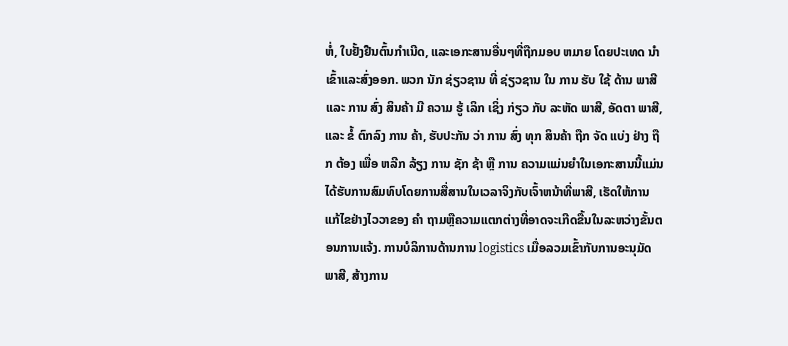ຫໍ່, ໃບຢັ້ງຢືນຕົ້ນກໍາເນີດ, ແລະເອກະສານອື່ນໆທີ່ຖືກມອບ ຫມາຍ ໂດຍປະເທດ ນໍາ ເຂົ້າແລະສົ່ງອອກ. ພວກ ນັກ ຊ່ຽວຊານ ທີ່ ຊ່ຽວຊານ ໃນ ການ ຮັບ ໃຊ້ ດ້ານ ພາສີ ແລະ ການ ສົ່ງ ສິນຄ້າ ມີ ຄວາມ ຮູ້ ເລິກ ເຊິ່ງ ກ່ຽວ ກັບ ລະຫັດ ພາສີ, ອັດຕາ ພາສີ, ແລະ ຂໍ້ ຕົກລົງ ການ ຄ້າ, ຮັບປະກັນ ວ່າ ການ ສົ່ງ ທຸກ ສິນຄ້າ ຖືກ ຈັດ ແບ່ງ ຢ່າງ ຖືກ ຕ້ອງ ເພື່ອ ຫລີກ ລ້ຽງ ການ ຊັກ ຊ້າ ຫຼື ການ ຄວາມແມ່ນຍໍາໃນເອກະສານນີ້ແມ່ນໄດ້ຮັບການສົມທົບໂດຍການສື່ສານໃນເວລາຈິງກັບເຈົ້າຫນ້າທີ່ພາສີ, ເຮັດໃຫ້ການແກ້ໄຂຢ່າງໄວວາຂອງ ຄໍາ ຖາມຫຼືຄວາມແຕກຕ່າງທີ່ອາດຈະເກີດຂື້ນໃນລະຫວ່າງຂັ້ນຕອນການແຈ້ງ. ການບໍລິການດ້ານການ logistics ເມື່ອລວມເຂົ້າກັບການອະນຸມັດພາສີ, ສ້າງການ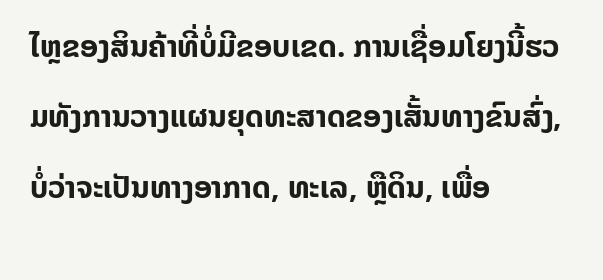ໄຫຼຂອງສິນຄ້າທີ່ບໍ່ມີຂອບເຂດ. ການເຊື່ອມໂຍງນີ້ຮວມທັງການວາງແຜນຍຸດທະສາດຂອງເສັ້ນທາງຂົນສົ່ງ, ບໍ່ວ່າຈະເປັນທາງອາກາດ, ທະເລ, ຫຼືດິນ, ເພື່ອ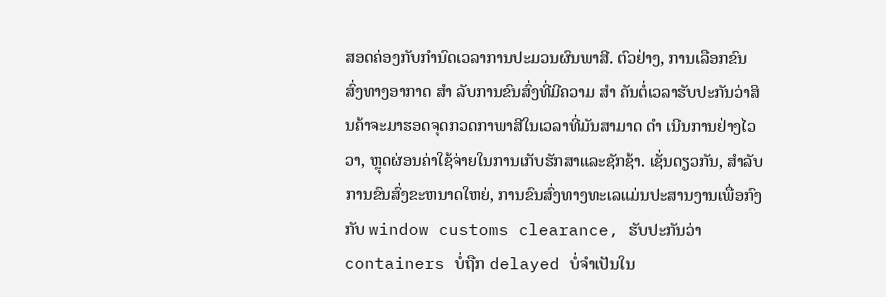ສອດຄ່ອງກັບກໍານົດເວລາການປະມວນຜົນພາສີ. ຕົວຢ່າງ, ການເລືອກຂົນສົ່ງທາງອາກາດ ສໍາ ລັບການຂົນສົ່ງທີ່ມີຄວາມ ສໍາ ຄັນຕໍ່ເວລາຮັບປະກັນວ່າສິນຄ້າຈະມາຮອດຈຸດກວດກາພາສີໃນເວລາທີ່ມັນສາມາດ ດໍາ ເນີນການຢ່າງໄວວາ, ຫຼຸດຜ່ອນຄ່າໃຊ້ຈ່າຍໃນການເກັບຮັກສາແລະຊັກຊ້າ. ເຊັ່ນດຽວກັນ, ສໍາລັບການຂົນສົ່ງຂະຫນາດໃຫຍ່, ການຂົນສົ່ງທາງທະເລແມ່ນປະສານງານເພື່ອກົງກັບ window customs clearance, ຮັບປະກັນວ່າ containers ບໍ່ຖືກ delayed ບໍ່ຈໍາເປັນໃນ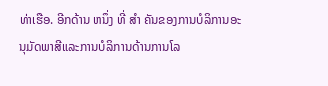ທ່າເຮືອ. ອີກດ້ານ ຫນຶ່ງ ທີ່ ສໍາ ຄັນຂອງການບໍລິການອະນຸມັດພາສີແລະການບໍລິການດ້ານການໂລ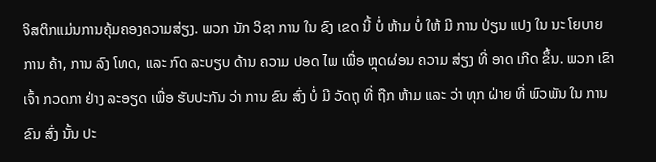ຈິສຕິກແມ່ນການຄຸ້ມຄອງຄວາມສ່ຽງ. ພວກ ນັກ ວິຊາ ການ ໃນ ຂົງ ເຂດ ນີ້ ບໍ່ ຫ້າມ ບໍ່ ໃຫ້ ມີ ການ ປ່ຽນ ແປງ ໃນ ນະ ໂຍບາຍ ການ ຄ້າ, ການ ລົງ ໂທດ, ແລະ ກົດ ລະບຽບ ດ້ານ ຄວາມ ປອດ ໄພ ເພື່ອ ຫຼຸດຜ່ອນ ຄວາມ ສ່ຽງ ທີ່ ອາດ ເກີດ ຂຶ້ນ. ພວກ ເຂົາ ເຈົ້າ ກວດກາ ຢ່າງ ລະອຽດ ເພື່ອ ຮັບປະກັນ ວ່າ ການ ຂົນ ສົ່ງ ບໍ່ ມີ ວັດຖຸ ທີ່ ຖືກ ຫ້າມ ແລະ ວ່າ ທຸກ ຝ່າຍ ທີ່ ພົວພັນ ໃນ ການ ຂົນ ສົ່ງ ນັ້ນ ປະ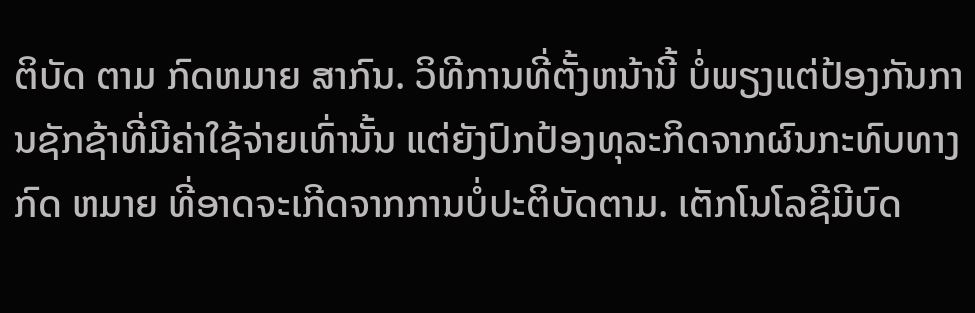ຕິບັດ ຕາມ ກົດຫມາຍ ສາກົນ. ວິທີການທີ່ຕັ້ງຫນ້ານີ້ ບໍ່ພຽງແຕ່ປ້ອງກັນການຊັກຊ້າທີ່ມີຄ່າໃຊ້ຈ່າຍເທົ່ານັ້ນ ແຕ່ຍັງປົກປ້ອງທຸລະກິດຈາກຜົນກະທົບທາງກົດ ຫມາຍ ທີ່ອາດຈະເກີດຈາກການບໍ່ປະຕິບັດຕາມ. ເຕັກໂນໂລຊີມີບົດ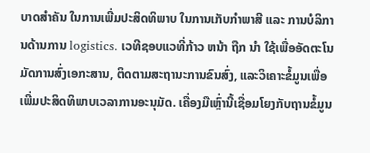ບາດສໍາຄັນ ໃນການເພີ່ມປະສິດທິພາບ ໃນການເກັບກໍາພາສີ ແລະ ການບໍລິການດ້ານການ logistics. ເວທີຊອບແວທີ່ກ້າວ ຫນ້າ ຖືກ ນໍາ ໃຊ້ເພື່ອອັດຕະໂນມັດການສົ່ງເອກະສານ, ຕິດຕາມສະຖານະການຂົນສົ່ງ, ແລະວິເຄາະຂໍ້ມູນເພື່ອເພີ່ມປະສິດທິພາບເວລາການອະນຸມັດ. ເຄື່ອງມືເຫຼົ່ານີ້ເຊື່ອມໂຍງກັບຖານຂໍ້ມູນ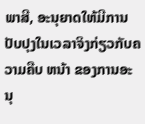ພາສີ, ອະນຸຍາດໃຫ້ມີການປັບປຸງໃນເວລາຈິງກ່ຽວກັບຄວາມຄືບ ຫນ້າ ຂອງການອະນຸ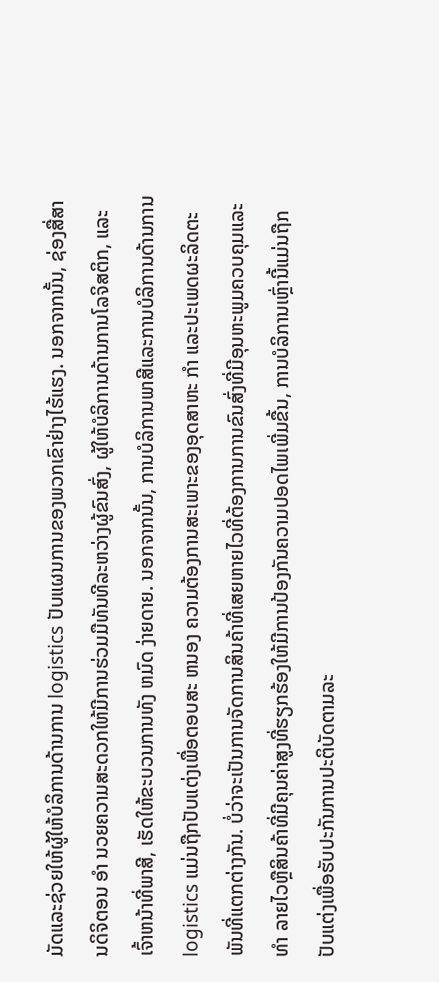ມັດແລະຊ່ວຍໃຫ້ຜູ້ໃຫ້ບໍລິການດ້ານການ logistics ປັບແຜນການຂອງພວກເຂົາຢ່າງໄຮ້ແຮງ. ນອກຈາກນັ້ນ, ຊ່ອງສື່ສານດິຈິຕອນ ອໍາ ນວຍຄວາມສະດວກໃຫ້ມີການຮ່ວມມືທັນທີລະຫວ່າງຜູ້ຂົນສົ່ງ, ຜູ້ໃຫ້ບໍລິການດ້ານການໂລຈິສຕິກ, ແລະເຈົ້າຫນ້າທີ່ພາສີ, ເຮັດໃຫ້ຂະບວນການທັງ ຫມົດ ງ່າຍດາຍ. ນອກຈາກນັ້ນ, ການບໍລິການພາສີແລະການບໍລິການດ້ານການ logistics ແມ່ນຖືກປັບແຕ່ງເພື່ອຕອບສະ ຫນອງ ຄວາມຕ້ອງການສະເພາະຂອງອຸດສາຫະ ກໍາ ແລະປະເພດຜະລິດຕະພັນທີ່ແຕກຕ່າງກັນ. ບໍ່ວ່າຈະເປັນການຈັດການສິນຄ້າທີ່ເສຍຫາຍໄວທີ່ຕ້ອງການການຂົນສົ່ງທີ່ມີອຸນຫະພູມຄວບຄຸມແລະ ທໍາ ລາຍໄວຫຼືສິນຄ້າທີ່ມີຄຸນຄ່າສູງທີ່ຮຽກຮ້ອງໃຫ້ມີການປ້ອງກັນຄວາມປອດໄພເພີ່ມຂື້ນ, ການບໍລິການເຫຼົ່ານີ້ແມ່ນຖືກປັບແຕ່ງເພື່ອຮັບປະກັນການປະຕິບັດຕາມລະ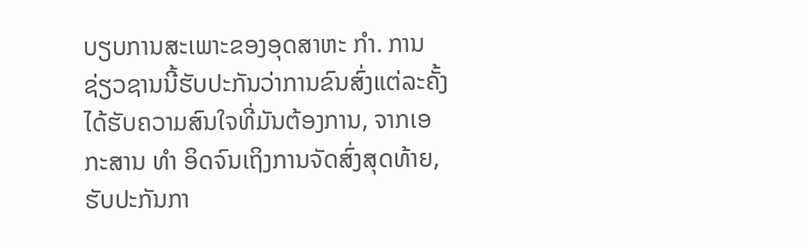ບຽບການສະເພາະຂອງອຸດສາຫະ ກໍາ. ການຊ່ຽວຊານນີ້ຮັບປະກັນວ່າການຂົນສົ່ງແຕ່ລະຄັ້ງໄດ້ຮັບຄວາມສົນໃຈທີ່ມັນຕ້ອງການ, ຈາກເອກະສານ ທໍາ ອິດຈົນເຖິງການຈັດສົ່ງສຸດທ້າຍ, ຮັບປະກັນກາ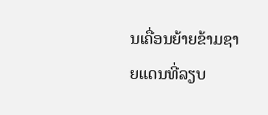ນເຄື່ອນຍ້າຍຂ້າມຊາຍແດນທີ່ລຽບ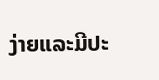ງ່າຍແລະມີປະ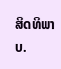ສິດທິພາບ.